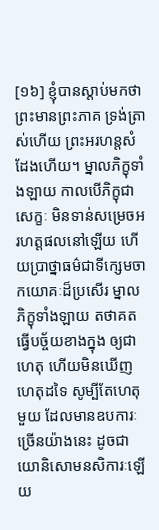[១៦] ខ្ញុំបានស្ដាប់មកថា ព្រះមានព្រះភាគ ទ្រង់ត្រាស់ហើយ ព្រះអរហន្តសំដែងហើយ។ ម្នាលភិក្ខុទាំងឡាយ កាលបើភិក្ខុជាសេក្ខៈ មិនទាន់សម្រេចអរហត្តផលនៅឡើយ ហើយប្រាថ្នាធម៌ជាទីក្សេមចាកយោគៈដ៏ប្រសើរ ម្នាលភិក្ខុទាំងឡាយ តថាគតធ្វើបច្ច័យខាងក្នុង ឲ្យជាហេតុ ហើយមិនឃើញហេតុដទៃ សូម្បីតែហេតុមួយ ដែលមានឧបការៈច្រើនយ៉ាងនេះ ដូចជាយោនិសោមនសិការៈឡើយ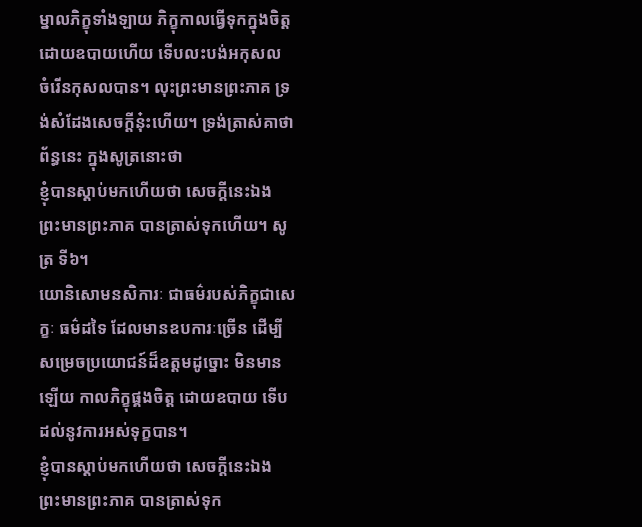ម្នាលភិក្ខុទាំងឡាយ ភិក្ខុកាលធ្វើទុកក្នុងចិត្ត ដោយឧបាយហើយ ទើបលះបង់អកុសល ចំរើនកុសលបាន។ លុះព្រះមានព្រះភាគ ទ្រង់សំដែងសេចក្ដីនុ៎ះហើយ។ ទ្រង់ត្រាស់គាថាព័ន្ធនេះ ក្នុងសូត្រនោះថា
ខ្ញុំបានស្ដាប់មកហើយថា សេចក្ដីនេះឯង ព្រះមានព្រះភាគ បានត្រាស់ទុកហើយ។ សូត្រ ទី៦។
យោនិសោមនសិការៈ ជាធម៌របស់ភិក្ខុជាសេក្ខៈ ធម៌ដទៃ ដែលមានឧបការៈច្រើន ដើម្បីសម្រេចប្រយោជន៍ដ៏ឧត្តមដូច្នោះ មិនមានឡើយ កាលភិក្ខុផ្គងចិត្ត ដោយឧបាយ ទើបដល់នូវការអស់ទុក្ខបាន។
ខ្ញុំបានស្ដាប់មកហើយថា សេចក្ដីនេះឯង ព្រះមានព្រះភាគ បានត្រាស់ទុក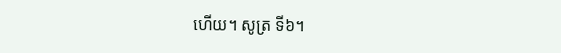ហើយ។ សូត្រ ទី៦។